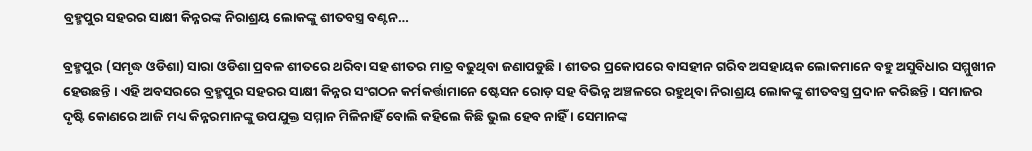ବ୍ରହ୍ମପୁର ସହରର ସାକ୍ଷୀ କିନ୍ନରଙ୍କ ନିରାଶ୍ରୟ ଲୋକଙ୍କୁ ଶୀତବସ୍ତ୍ର ବଣ୍ଟନ…

ବ୍ରହ୍ମପୁର (ସମୃଦ୍ଧ ଓଡିଶା) ସାରା ଓଡିଶା ପ୍ରବଳ ଶୀତରେ ଥରିବା ସହ ଶୀତର ମାତ୍ର ବଢୁଥିବା ଜଣାପଡୁଛି । ଶୀତର ପ୍ରକୋପରେ ବାସହୀନ ଗରିବ ଅସହାୟକ ଲୋକମାନେ ବହୁ ଅସୁବିଧାର ସମ୍ମୁଖୀନ ହେଉଛନ୍ତି । ଏହି ଅବସରରେ ବ୍ରହ୍ମପୁର ସହରର ସାକ୍ଷୀ କିନ୍ନର ସଂଗଠନ କର୍ମକର୍ତ୍ତାମାନେ ଷ୍ଟେସନ ରୋଡ଼ ସହ ବିଭିନ୍ନ ଅଞ୍ଚଳରେ ରହୁଥିବା ନିରାଶ୍ରୟ ଲୋକଙ୍କୁ ଶୀତବସ୍ତ୍ର ପ୍ରଦାନ କରିଛନ୍ତି । ସମାଜର ଦୃଷ୍ଟି କୋଣରେ ଆଜି ମଧ୍ୟ କିନ୍ନରମାନଙ୍କୁ ଉପଯୁକ୍ତ ସମ୍ମାନ ମିଳିନାହିଁ ବୋଲି କହିଲେ କିଛି ଭୁଲ ହେବ ନାହିଁ । ସେମାନଙ୍କ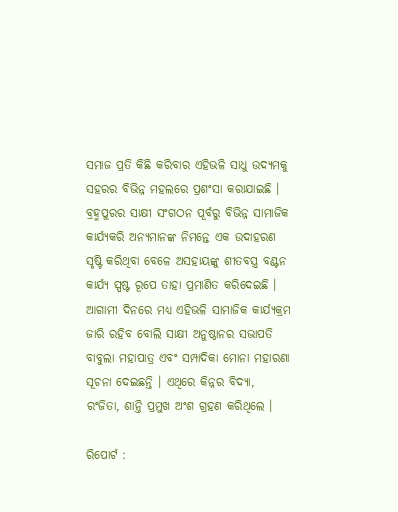ସମାଜ ପ୍ରତି କିଛି କରିବାର ଏହିଭଳି ସାଧୁ ଉଦ୍ୟମକୁ ସହରର ବିଭିନ୍ନ ମହଲରେ ପ୍ରଶଂସା କରାଯାଇଛି । ବ୍ରହ୍ମପୁରର ସାକ୍ଷୀ ସଂଗଠନ ପୂର୍ବରୁ ବିଭିନ୍ନ ସାମାଜିକ କାର୍ଯ୍ୟକରି ଅନ୍ୟମାନଙ୍କ ନିମନ୍ତେ ଏକ ଉଦାହରଣ ସୃଷ୍ଟି କରିଥିବା ବେଳେ ଅସହାୟଙ୍କୁ ଶୀତବସ୍ତ୍ର ବଣ୍ଟନ କାର୍ଯ୍ୟ ସ୍ପଷ୍ଟ ରୂପେ ତାହା ପ୍ରମାଣିତ କରିଦେଇଛି । ଆଗାମୀ ଦିନରେ ମଧ୍ୟ ଏହିଭଳି ସାମାଜିକ କାର୍ଯ୍ୟକ୍ରମ ଜାରି ରହିବ ବୋଲି ସାକ୍ଷୀ ଅନୁଷ୍ଠାନର ସଭାପତି ବାବୁଲା ମହାପାତ୍ର ଏବଂ ସମ୍ପାଦିକା ମୋନା ମହାରଣା ସୂଚନା ଦେଇଛନ୍ତି । ଏଥିରେ କିନ୍ନର ବିଦ୍ୟା, ରଂଜିତା, ଶାନ୍ତି ପ୍ରମୁଖ ଅଂଶ ଗ୍ରହଣ କରିଥିଲେ ।

ରିପୋର୍ଟ :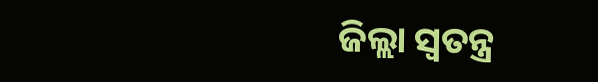ଜିଲ୍ଲା ସ୍ୱତନ୍ତ୍ର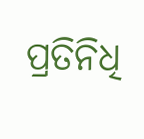ପ୍ରତିନିଧି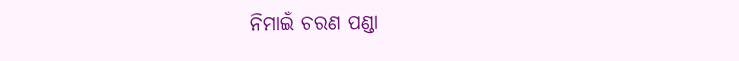ନିମାଇଁ ଚରଣ ପଣ୍ଡା